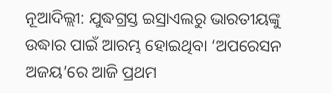ନୂଆଦିଲ୍ଲୀ: ଯୁଦ୍ଧଗ୍ରସ୍ତ ଇସ୍ରାଏଲରୁ ଭାରତୀୟଙ୍କୁ ଉଦ୍ଧାର ପାଇଁ ଆରମ୍ଭ ହୋଇଥିବା ‘ଅପରେସନ ଅଜୟ’ରେ ଆଜି ପ୍ରଥମ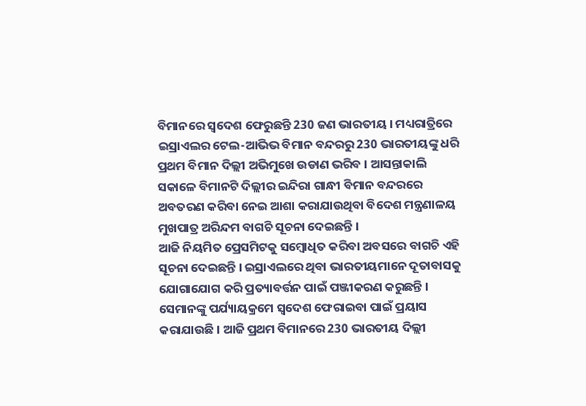ବିମାନରେ ସ୍ବଦେଶ ଫେରୁଛନ୍ତି 230 ଜଣ ଭାରତୀୟ । ମଧ୍ୟରାତ୍ରିରେ ଇସ୍ରାଏଲର ଟେଲ-ଆଭିଭ ବିମାନ ବନ୍ଦରରୁ 230 ଭାରତୀୟଙ୍କୁ ଧରି ପ୍ରଥମ ବିମାନ ଦିଲ୍ଲୀ ଅଭିମୁଖେ ଉଡାଣ ଭରିବ । ଆସନ୍ତାକାଲି ସକାଳେ ବିମାନଟି ଦିଲ୍ଲୀର ଇନ୍ଦିରା ଗାନ୍ଧୀ ବିମାନ ବନ୍ଦରରେ ଅବତରଣ କରିବା ନେଇ ଆଶା କରାଯାଉଥିବା ବିଦେଶ ମନ୍ତ୍ରଣାଳୟ ମୁଖପାତ୍ର ଅରିନ୍ଦମ ବାଗଚି ସୂଚନା ଦେଇଛନ୍ତି ।
ଆଜି ନିୟମିତ ପ୍ରେସମିଟକୁ ସମ୍ବୋଧିତ କରିବା ଅବସରେ ବାଗଚି ଏହି ସୂଚନା ଦେଇଛନ୍ତି । ଇସ୍ରାଏଲରେ ଥିବା ଭାରତୀୟମାନେ ଦୂତାବାସକୁ ଯୋଗାଯୋଗ କରି ପ୍ରତ୍ୟାବର୍ତ୍ତନ ପାଇଁ ପଞ୍ଜୀକରଣ କରୁଛନ୍ତି । ସେମାନଙ୍କୁ ପର୍ଯ୍ୟାୟକ୍ରମେ ସ୍ବଦେଶ ଫେରାଇବା ପାଇଁ ପ୍ରୟାସ କରାଯାଉଛି । ଆଜି ପ୍ରଥମ ବିମାନରେ 230 ଭାରତୀୟ ଦିଲ୍ଲୀ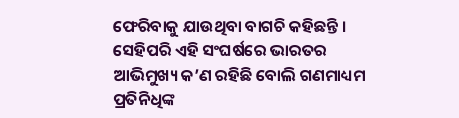ଫେରିବାକୁ ଯାଉଥିବା ବାଗଚି କହିଛନ୍ତି । ସେହିପରି ଏହି ସଂଘର୍ଷରେ ଭାରତର ଆଭିମୁଖ୍ୟ କ’ଣ ରହିଛି ବୋଲି ଗଣମାଧ୍ୟମ ପ୍ରତିନିଧିଙ୍କ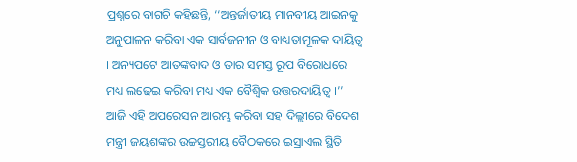ପ୍ରଶ୍ନରେ ବାଗଚି କହିଛନ୍ତି, ‘‘ଅନ୍ତର୍ଜାତୀୟ ମାନବୀୟ ଆଇନକୁ ଅନୁପାଳନ କରିବା ଏକ ସାର୍ବଜନୀନ ଓ ବାଧ୍ୟତାମୂଳକ ଦାୟିତ୍ବ । ଅନ୍ୟପଟେ ଆତଙ୍କବାଦ ଓ ତାର ସମସ୍ତ ରୂପ ବିରୋଧରେ ମଧ୍ୟ ଲଢେଇ କରିବା ମଧ୍ୟ ଏକ ବୈଶ୍ବିକ ଉତ୍ତରଦାୟିତ୍ବ ।’’
ଆଜି ଏହି ଅପରେସନ ଆରମ୍ଭ କରିବା ସହ ଦିଲ୍ଲୀରେ ବିଦେଶ ମନ୍ତ୍ରୀ ଜୟଶଙ୍କର ଉଚ୍ଚସ୍ତରୀୟ ବୈଠକରେ ଇସ୍ରାଏଲ ସ୍ଥିତି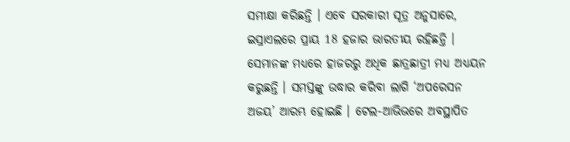ସମୀକ୍ଷା କରିଛନ୍ତି । ଏବେ ସରକାରୀ ସୂତ୍ର ଅନୁସାରେ, ଇସ୍ରାଏଲରେ ପ୍ରାୟ 18 ହଜାର ଭାରତୀୟ ରହିଛନ୍ତି । ସେମାନଙ୍କ ମଧ୍ୟରେ ହାଜରରୁ ଅଧିକ ଛାତ୍ରଛାତ୍ରୀ ମଧ୍ୟ ଅଧ୍ୟୟନ କରୁଛନ୍ତି । ସମସ୍ତଙ୍କୁ ଉଦ୍ଧାର କରିବା ଲାଗି ‘ଅପରେସନ ଅଜୟ’ ଆରମ୍ଭ ହୋଇଛି । ଟେଲ-ଆଭିଭରେ ଅବସ୍ଥାପିତ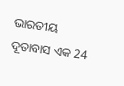ଭାରତୀୟ ଦୂତାବାସ ଏକ 24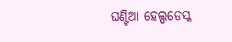ଘଣ୍ଟିଆ ହେଲ୍ପଡେସ୍କ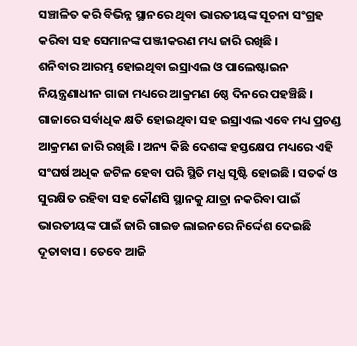ସଞ୍ଚାଳିତ କରି ବିଭିନ୍ନ ସ୍ଥାନରେ ଥିବା ଭାରତୀୟଙ୍କ ସୂଚନା ସଂଗ୍ରହ କରିବା ସହ ସେମାନଙ୍କ ପଞ୍ଜୀକରଣ ମଧ୍ୟ ଜାରି ରଖିଛି ।
ଶନିବାର ଆରମ୍ଭ ହୋଇଥିବା ଇସ୍ରାଏଲ ଓ ପାଲେଷ୍ଟାଇନ ନିୟନ୍ତ୍ରଣାଧୀନ ଗାଜା ମଧ୍ୟରେ ଆକ୍ରମଣ 6ଷ୍ଠ ଦିନରେ ପହଞ୍ଚିଛି । ଗାଜାରେ ସର୍ବାଧିକ କ୍ଷତି ହୋଇଥିବା ସହ ଇସ୍ରାଏଲ ଏବେ ମଧ୍ୟ ପ୍ରଚଣ୍ଡ ଆକ୍ରମଣ ଜାରି ରଖିଛି । ଅନ୍ୟ କିଛି ଦେଶଙ୍କ ହସ୍ତକ୍ଷେପ ମଧ୍ୟରେ ଏହି ସଂଘର୍ଷ ଅଧିକ ଜଟିଳ ହେବା ପରି ସ୍ଥିତି ମଧ୍ଯ ସୃଷ୍ଟି ହୋଇଛି । ସତର୍କ ଓ ସୁରକ୍ଷିତ ରହିବା ସହ କୌଣସି ସ୍ଥାନକୁ ଯାତ୍ରା ନକରିବା ପାଇଁ ଭାରତୀୟଙ୍କ ପାଇଁ ଜାରି ଗାଇଡ ଲାଇନରେ ନିର୍ଦ୍ଦେଶ ଦେଇଛି ଦୂତାବାସ । ତେବେ ଆଜି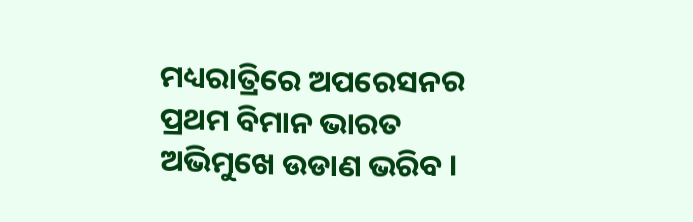ମଧ୍ୟରାତ୍ରିରେ ଅପରେସନର ପ୍ରଥମ ବିମାନ ଭାରତ ଅଭିମୁଖେ ଉଡାଣ ଭରିବ ।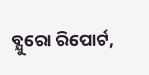ବ୍ଯୁରୋ ରିପୋର୍ଟ,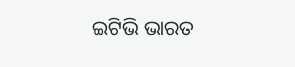ଇଟିଭି ଭାରତ